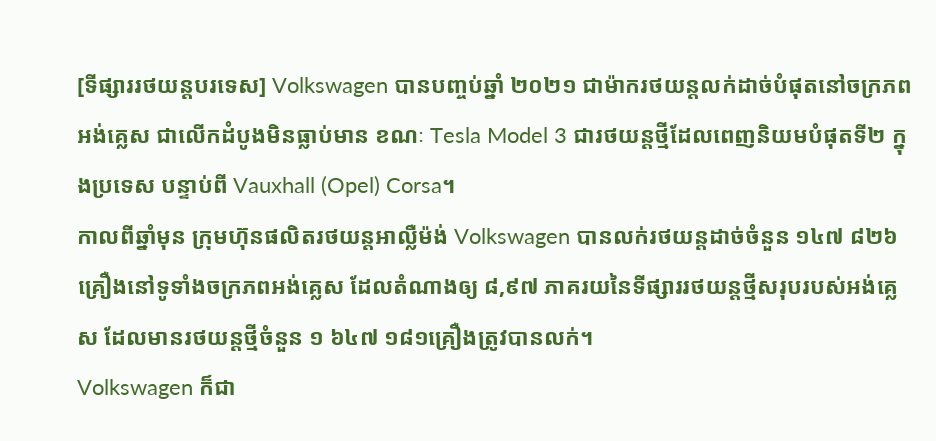[ទីផ្សាររថយន្តបរទេស] Volkswagen បានបញ្ចប់ឆ្នាំ ២០២១ ជាម៉ាករថយន្តលក់ដាច់បំផុតនៅចក្រភពអង់គ្លេស ជាលើកដំបូងមិនធ្លាប់មាន ខណៈ Tesla Model 3 ជារថយន្តថ្មីដែលពេញនិយមបំផុតទី២ ក្នុងប្រទេស បន្ទាប់ពី Vauxhall (Opel) Corsa។
កាលពីឆ្នាំមុន ក្រុមហ៊ុនផលិតរថយន្តអាល្លឺម៉ង់ Volkswagen បានលក់រថយន្តដាច់ចំនួន ១៤៧ ៨២៦ គ្រឿងនៅទូទាំងចក្រភពអង់គ្លេស ដែលតំណាងឲ្យ ៨,៩៧ ភាគរយនៃទីផ្សាររថយន្តថ្មីសរុបរបស់អង់គ្លេស ដែលមានរថយន្តថ្មីចំនួន ១ ៦៤៧ ១៨១គ្រឿងត្រូវបានលក់។
Volkswagen ក៏ជា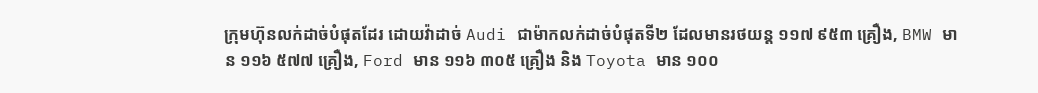ក្រុមហ៊ុនលក់ដាច់បំផុតដែរ ដោយវ៉ាដាច់ Audi ជាម៉ាកលក់ដាច់បំផុតទី២ ដែលមានរថយន្ត ១១៧ ៩៥៣ គ្រឿង, BMW មាន ១១៦ ៥៧៧ គ្រឿង, Ford មាន ១១៦ ៣០៥ គ្រឿង និង Toyota មាន ១០០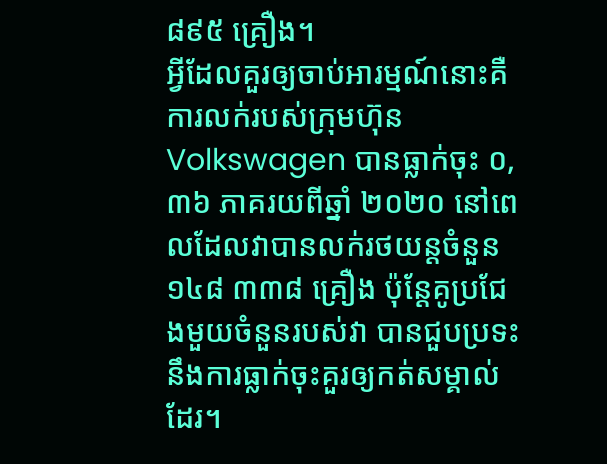៨៩៥ គ្រឿង។
អ្វីដែលគួរឲ្យចាប់អារម្មណ៍នោះគឺ ការលក់របស់ក្រុមហ៊ុន Volkswagen បានធ្លាក់ចុះ ០,៣៦ ភាគរយពីឆ្នាំ ២០២០ នៅពេលដែលវាបានលក់រថយន្តចំនួន ១៤៨ ៣៣៨ គ្រឿង ប៉ុន្តែគូប្រជែងមួយចំនួនរបស់វា បានជួបប្រទះនឹងការធ្លាក់ចុះគួរឲ្យកត់សម្គាល់ដែរ។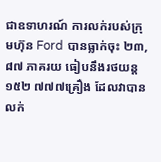ជាឧទាហរណ៍ ការលក់របស់ក្រុមហ៊ុន Ford បានធ្លាក់ចុះ ២៣,៨៧ ភាគរយ ធៀបនឹងរថយន្ត ១៥២ ៧៧៧គ្រឿង ដែលវាបានលក់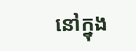នៅក្នុង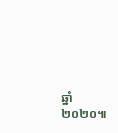ឆ្នាំ ២០២០៕